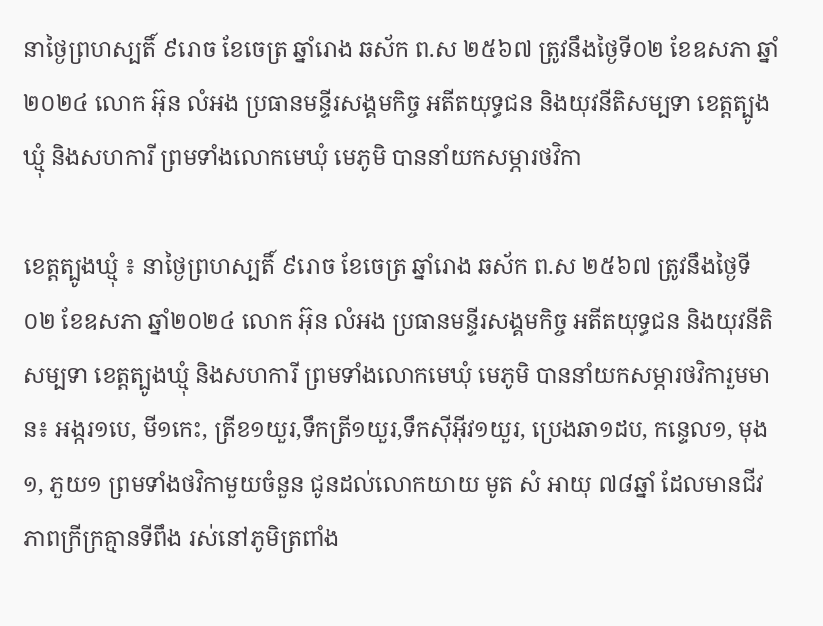នាថ្ងៃព្រហស្បតិ៍ ៩រោច ខែចេត្រ ឆ្នាំរោង ឆស័ក ព.ស ២៥៦៧ ត្រូវនឹងថ្ងៃទី០២ ខែឧសភា ឆ្នាំ២០២៤ លោក អ៊ុន លំអង ប្រធានមន្ទីរសង្គមកិច្ច អតីតយុទ្ធជន និងយុវនីតិសម្បទា ខេត្តត្បូងឃ្មុំ និងសហការី ព្រមទាំងលោកមេឃុំ មេភូមិ បាននាំយកសម្ភារថវិកា

ខេត្តត្បូងឃ្មុំ ៖ នាថ្ងៃព្រហស្បតិ៍ ៩រោច ខែចេត្រ ឆ្នាំរោង ឆស័ក ព.ស ២៥៦៧ ត្រូវនឹងថ្ងៃទី០២ ខែឧសភា ឆ្នាំ២០២៤ លោក អ៊ុន លំអង ប្រធានមន្ទីរសង្គមកិច្ច អតីតយុទ្ធជន និងយុវនីតិសម្បទា ខេត្តត្បូងឃ្មុំ និងសហការី ព្រមទាំងលោកមេឃុំ មេភូមិ បាននាំយកសម្ភារថវិការួមមាន៖ អង្ករ១បេ, មី១កេះ, ត្រីខ១យួរ,ទឹកត្រី១យួរ,ទឹកស៊ីអ៊ីវ១យួរ, ប្រេងឆា១ដប, កន្ទេល១, មុង១, ភួយ១ ព្រមទាំងថវិកាមួយចំនួន ជូនដល់លោកយាយ មូត សំ អាយុ ៧៨ឆ្នាំ ដែលមានជីវភាពក្រីក្រគ្មានទីពឹង រស់នៅភូមិត្រពាំង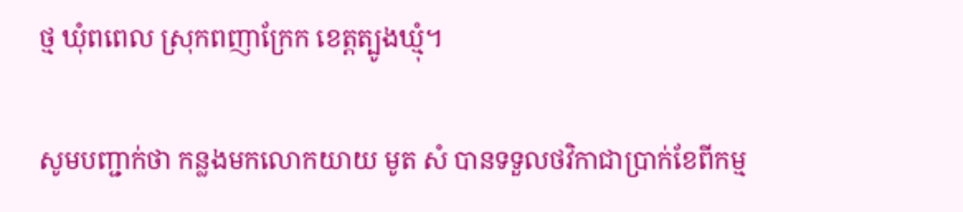ថ្ម ឃុំពពេល ស្រុកពញាក្រែក ខេត្តត្បូងឃ្មុំ។

សូមបញ្ជាក់ថា កន្លងមកលោកយាយ មូត សំ បានទទួលថវិកាជាប្រាក់ខែពីកម្ម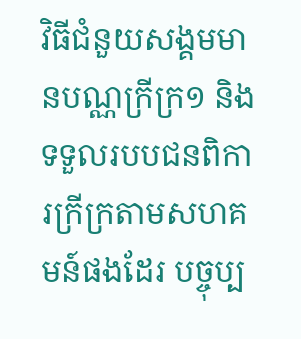វិធីជំនួយសង្គមមានបណ្ណក្រីក្រ១ និងទទួលរបបជនពិការក្រីក្រតាមសហគមន៍ផងដែរ បច្ចុប្ប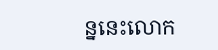ន្ននេះលោក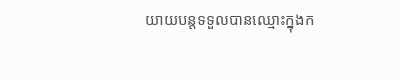យាយបន្តទទួលបានឈ្មោះក្នុងក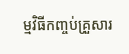ម្មវិធីកញ្ចប់គ្រួសារ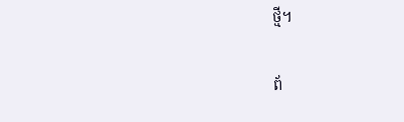ថ្មី។

ព័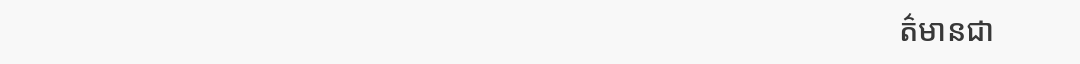ត៌មានជា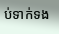ប់ទាក់ទង